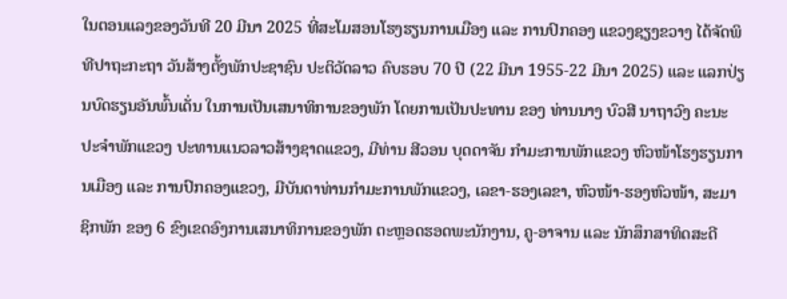ໃນຕອນແລງຂອງວັນທີ 20 ມີນາ 2025 ທີ່ສະໂມສອນໂຮງຮຽນການເມືອງ ແລະ ການປົກຄອງ ແຂວງຊຽງຂວາງ ໄດ້ຈັດພິທີປາຖະກະຖາ ວັນສ້າງຕັ້ງພັກປະຊາຊົນ ປະຕິວັດລາວ ຄົບຮອບ 70 ປີ (22 ມີນາ 1955-22 ມີນາ 2025) ແລະ ແລກປ່ຽນບົດຮຽນອັນພົ້ນເດັ່ນ ໃນການເປັນເສນາທິການຂອງພັກ ໂດຍການເປັນປະທານ ຂອງ ທ່ານນາງ ບົວສີ ນາຖາວົງ ຄະນະປະຈຳພັກແຂວງ ປະທານແນວລາວສ້າງຊາດແຂວງ, ມີທ່ານ ສີວອນ ບຸດດາຈັນ ກຳມະການພັກແຂວງ ຫົວໜ້າໂຮງຮຽນການເມືອງ ແລະ ການປົກຄອງແຂວງ, ມີບັນດາທ່ານກຳມະການພັກແຂວງ, ເລຂາ-ຮອງເລຂາ, ຫົວໜ້າ-ຮອງຫົວໜ້າ, ສະມາຊິກພັກ ຂອງ 6 ຂົງເຂດອົງການເສນາທິການຂອງພັກ ຕະຫຼອດຮອດພະນັກງານ, ຄູ-ອາຈານ ແລະ ນັກສຶກສາທິດສະດີ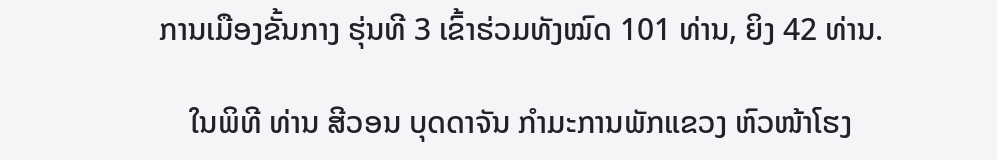ການເມືອງຂັ້ນກາງ ຮຸ່ນທີ 3 ເຂົ້າຮ່ວມທັງໝົດ 101 ທ່ານ, ຍິງ 42 ທ່ານ.

    ໃນພິທີ ທ່ານ ສີວອນ ບຸດດາຈັນ ກຳມະການພັກແຂວງ ຫົວໜ້າໂຮງ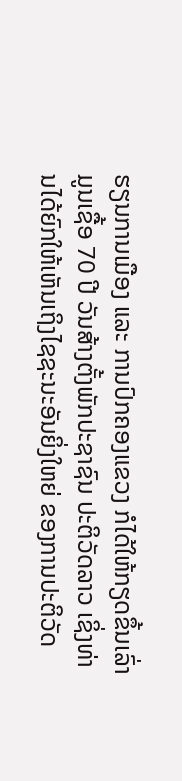ຮຽນການເມືອງ ແລະ ການປົກຄອງແຂວງ ກໍໄດ້ໃຫ້ກຽດຂຶ້ນເລົ່າມູນເຊື້ອ 70 ປີ ວັນສ້າງຕັ້ງພັກປະຊາຊົນ ປະຕິວັດລາວ ເຊິ່ງທ່ານໄດ້ຍົກໃຫ້ເຫັນເຖິງໄຊຊະນະອັນຍິ່ງໃຫຍ່ ຂອງການປະຕິວັດ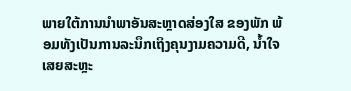ພາຍໃຕ້ການນຳພາອັນສະຫຼາດສ່ອງໃສ ຂອງພັກ ພ້ອມທັງເປັນການລະນຶກເຖິງຄຸນງາມຄວາມດີ, ນໍ້າໃຈເສຍສະຫຼະ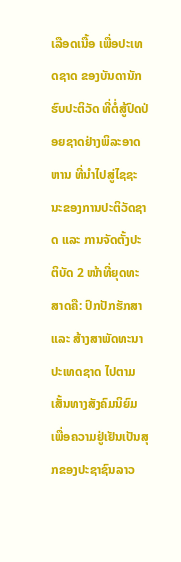ເລືອດເນື້ອ ເພື່ອປະເທດຊາດ ຂອງບັນດານັກຮົບປະຕິວັດ ທີ່ຕໍ່ສູ້ປົດປ່ອຍຊາດຢ່າງພິລະອາດຫານ ທີ່ນຳໄປສູ່ໄຊຊະນະຂອງການປະຕິວັດຊາດ ແລະ ການຈັດຕັ້ງປະຕິບັດ 2 ໜ້າທີ່ຍຸດທະສາດຄື: ປົກປັກຮັກສາ ແລະ ສ້າງສາພັດທະນາປະເທດຊາດ ໄປຕາມເສັ້ນທາງສັງຄົມນິຍົມ ເພື່ອຄວາມຢູ່ເຢັນເປັນສຸກຂອງປະຊາຊົນລາວ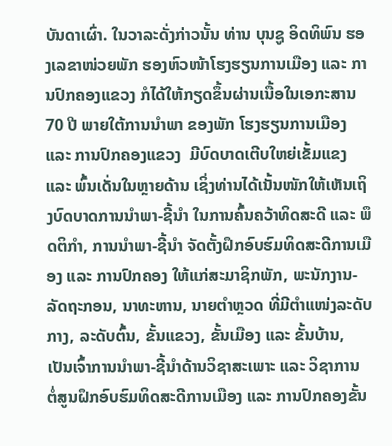ບັນດາເຜົ່າ. ໃນວາລະດັ່ງກ່າວນັ້ນ ທ່ານ ບຸນຊູ ອິດທິພົນ ຮອງເລຂາໜ່ວຍພັກ ຮອງຫົວໜ້າໂຮງຮຽນການເມືອງ ແລະ ການປົກຄອງແຂວງ ກໍໄດ້ໃຫ້ກຽດຂຶ້ນຜ່ານເນື້ອໃນເອກະສານ 70 ປີ ພາຍໃຕ້ການນຳພາ ຂອງພັກ ໂຮງຮຽນການເມືອງ ແລະ ການປົກຄອງແຂວງ  ມີບົດບາດເຕີບໃຫຍ່ເຂັ້ມແຂງ ແລະ ພົ້ນເດັ່ນໃນຫຼາຍດ້ານ ເຊິ່ງທ່ານໄດ້ເນັ້ນໜັກໃຫ້ເຫັນເຖິງບົດບາດການນຳພາ-ຊີ້ນຳ ໃນການຄົ້ນຄວ້າທິດສະດີ ແລະ ພຶດຕິກຳ, ການນຳພາ-ຊີ້ນຳ ຈັດຕັ້ງຝຶກອົບຮົມທິດສະດີການເມືອງ ແລະ ການປົກຄອງ ໃຫ້ແກ່ສະມາຊິກພັກ, ພະນັກງານ-ລັດຖະກອນ, ນາທະຫານ, ນາຍຕຳຫຼວດ ທີ່ມີຕຳແໜ່ງລະດັບກາງ, ລະດັບຕົ້ນ, ຂັ້ນແຂວງ, ຂັ້ນເມືອງ ແລະ ຂັ້ນບ້ານ, ເປັນເຈົ້າການນຳພາ-ຊີ້ນຳດ້ານວິຊາສະເພາະ ແລະ ວິຊາການ ຕໍ່ສູນຝຶກອົບຮົມທິດສະດີການເມືອງ ແລະ ການປົກຄອງຂັ້ນ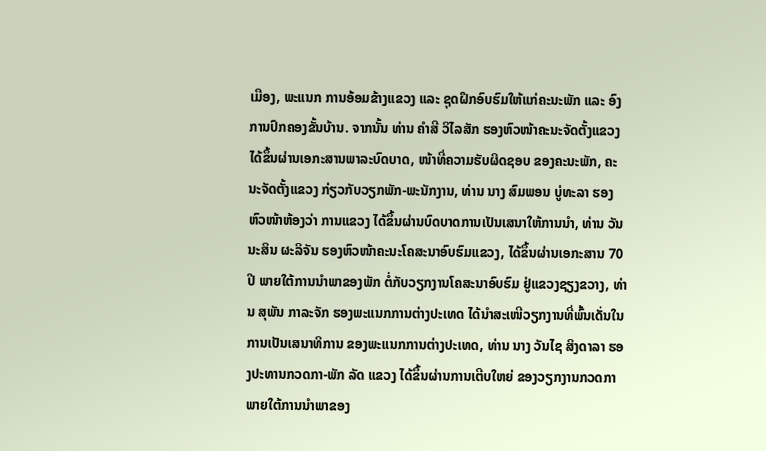ເມືອງ, ພະແນກ ການອ້ອມຂ້າງແຂວງ ແລະ ຊຸດຝຶກອົບຮົມໃຫ້ແກ່ຄະນະພັກ ແລະ ອົງການປົກຄອງຂັ້ນບ້ານ. ຈາກນັ້ນ ທ່ານ ຄຳສີ ວິໄລສັກ ຮອງຫົວໜ້າຄະນະຈັດຕັ້ງແຂວງ ໄດ້ຂຶ້ນຜ່ານເອກະສານພາລະບົດບາດ, ໜ້າທີ່ຄວາມຮັບຜິດຊອບ ຂອງຄະນະພັກ, ຄະນະຈັດຕັ້ງແຂວງ ກ່ຽວກັບວຽກພັກ-ພະນັກງານ, ທ່ານ ນາງ ສົມພອນ ບູ່ທະລາ ຮອງຫົວໜ້າຫ້ອງວ່າ ການແຂວງ ໄດ້ຂຶ້ນຜ່ານບົດບາດການເປັນເສນາໃຫ້ການນຳ, ທ່ານ ວັນນະສິນ ຜະລິຈັນ ຮອງຫົວໜ້າຄະນະໂຄສະນາອົບຮົມແຂວງ, ໄດ້ຂຶ້ນຜ່ານເອກະສານ 70 ປີ ພາຍໃຕ້ການນຳພາຂອງພັກ ຕໍ່ກັບວຽກງານໂຄສະນາອົບຮົມ ຢູ່ແຂວງຊຽງຂວາງ, ທ່ານ ສຸພັນ ກາລະຈັກ ຮອງພະແນກການຕ່າງປະເທດ ໄດ້ນຳສະເໜີວຽກງານທີ່ພົ້ນເດັ່ນໃນການເປັນເສນາທິການ ຂອງພະແນກການຕ່າງປະເທດ, ທ່ານ ນາງ ວັນໄຊ ສິງດາລາ ຮອງປະທານກວດກາ-ພັກ ລັດ ແຂວງ ໄດ້ຂຶ້ນຜ່ານການເຕີບໃຫຍ່ ຂອງວຽກງານກວດກາ ພາຍໃຕ້ການນຳພາຂອງ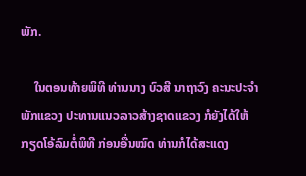ພັກ.

    ໃນຕອນທ້າຍພິທີ ທ່ານນາງ ບົວສີ ນາຖາວົງ ຄະນະປະຈຳພັກແຂວງ ປະທານແນວລາວສ້າງຊາດແຂວງ ກໍຍັງໄດ້ໃຫ້ກຽດໂອ້ລົມຕໍ່ພິທີ ກ່ອນອື່ນໝົດ ທ່ານກໍໄດ້ສະແດງ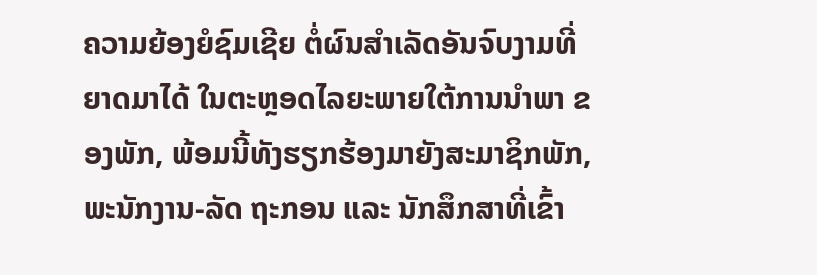ຄວາມຍ້ອງຍໍຊົມເຊີຍ ຕໍ່ຜົນສຳເລັດອັນຈົບງາມທີ່ຍາດມາໄດ້ ໃນຕະຫຼອດໄລຍະພາຍໃຕ້ການນຳພາ ຂອງພັກ, ພ້ອມນີ້ທັງຮຽກຮ້ອງມາຍັງສະມາຊິກພັກ, ພະນັກງານ-ລັດ ຖະກອນ ແລະ ນັກສຶກສາທີ່ເຂົ້າ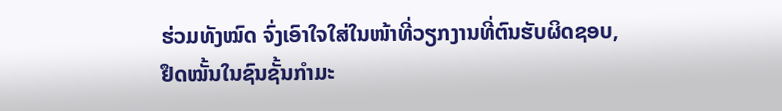ຮ່ວມທັງໝົດ ຈົ່ງເອົາໃຈໃສ່ໃນໜ້າທີ່ວຽກງານທີ່ຕົນຮັບຜິດຊອບ, ຢຶດໝັ້ນໃນຊົນຊັ້ນກຳມະ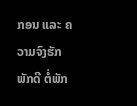ກອນ ແລະ ຄວາມຈົງຮັກພັກດີ ຕໍ່ພັກ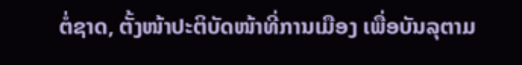ຕໍ່ຊາດ, ຕັ້ງໜ້າປະຕິບັດໜ້າທີ່ການເມືອງ ເພື່ອບັນລຸຕາມ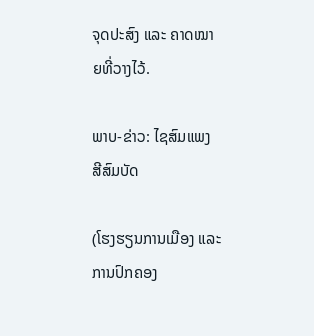ຈຸດປະສົງ ແລະ ຄາດໝາຍທີ່ວາງໄວ້.

ພາບ-ຂ່າວ: ໄຊສົມແພງ ສີສົມບັດ

(ໂຮງຮຽນການເມືອງ ແລະ ການປົກຄອງ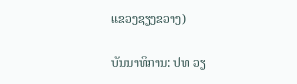ແຂວງຊຽງຂວາງ)

ບັນນາທິການ: ປທ ວຽ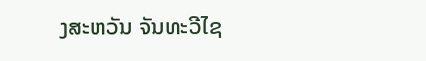ງສະຫວັນ ຈັນທະວີໄຊ